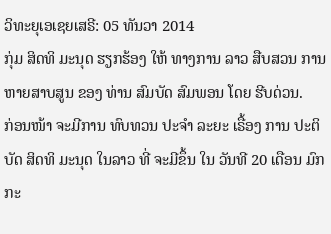ວິທະຍຸເອເຊຍເສຣີ: 05 ທັນວາ 2014
ກຸ່ມ ສິດທິ ມະນຸດ ຮຽກຮ້ອງ ໃຫ້ ທາງການ ລາວ ສືບສວນ ການ ຫາຍສາບສູນ ຂອງ ທ່ານ ສົມບັດ ສົມພອນ ໂດຍ ຮີບດ່ວນ.
ກ່ອນໜ້າ ຈະມີການ ທົບທວນ ປະຈຳ ລະຍະ ເຣື້ອງ ການ ປະຕິ ບັດ ສິດທິ ມະນຸດ ໃນລາວ ທີ່ ຈະມີຂຶ້ນ ໃນ ວັນທີ 20 ເດືອນ ມົກກະ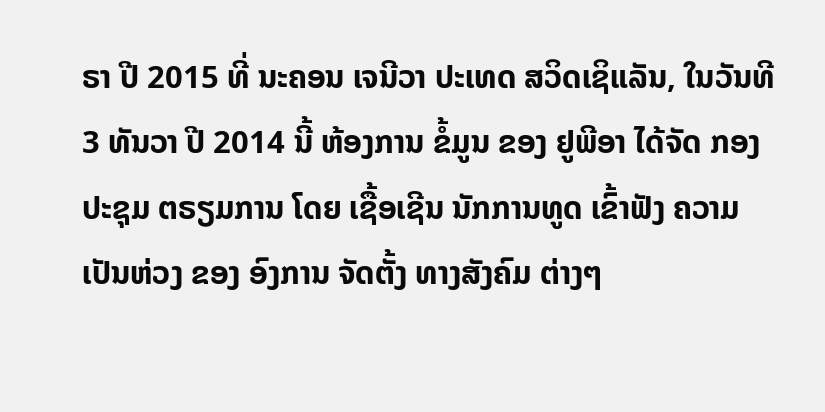ຣາ ປີ 2015 ທີ່ ນະຄອນ ເຈນີວາ ປະເທດ ສວິດເຊິແລັນ, ໃນວັນທີ 3 ທັນວາ ປີ 2014 ນີ້ ຫ້ອງການ ຂໍ້ມູນ ຂອງ ຢູພີອາ ໄດ້ຈັດ ກອງປະຊຸມ ຕຣຽມການ ໂດຍ ເຊື້ອເຊີນ ນັກການທູດ ເຂົ້າຟັງ ຄວາມ ເປັນຫ່ວງ ຂອງ ອົງການ ຈັດຕັ້ງ ທາງສັງຄົມ ຕ່າງໆ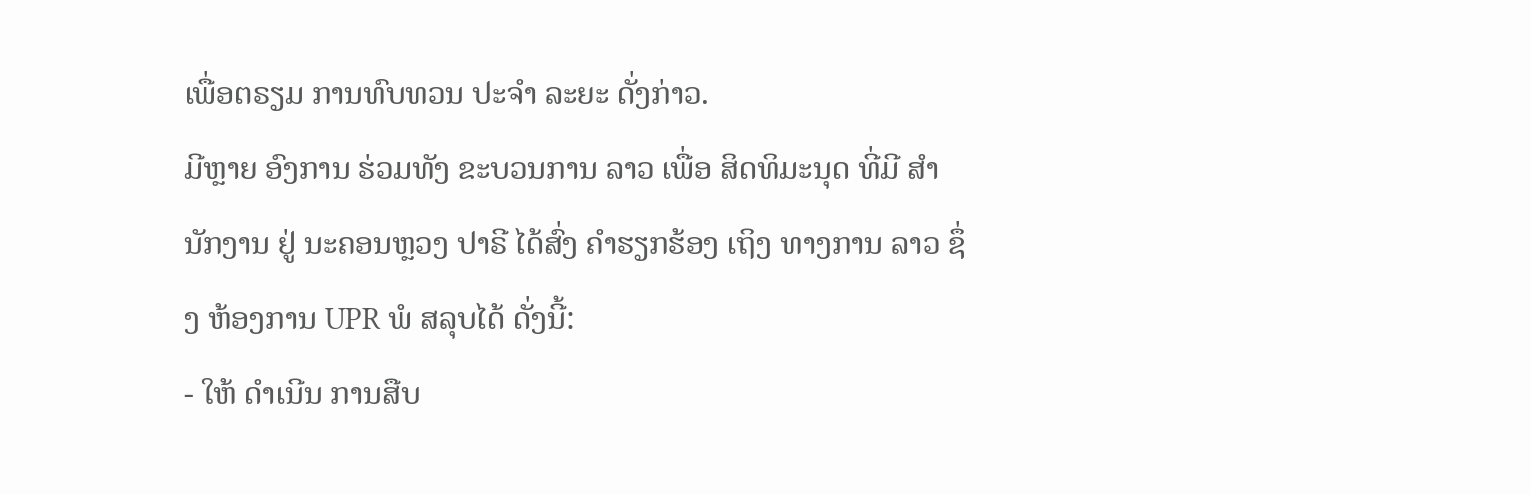ເພື່ອຕຣຽມ ການທົບທວນ ປະຈຳ ລະຍະ ດັ່ງກ່າວ.
ມີຫຼາຍ ອົງການ ຮ່ວມທັງ ຂະບວນການ ລາວ ເພື່ອ ສິດທິມະນຸດ ທີ່ມີ ສຳນັກງານ ຢູ່ ນະຄອນຫຼວງ ປາຣີ ໄດ້ສົ່ງ ຄຳຮຽກຮ້ອງ ເຖິງ ທາງການ ລາວ ຊຶ່ງ ຫ້ອງການ UPR ພໍ ສລຸບໄດ້ ດັ່ງນີ້:
- ໃຫ້ ດຳເນີນ ການສືບ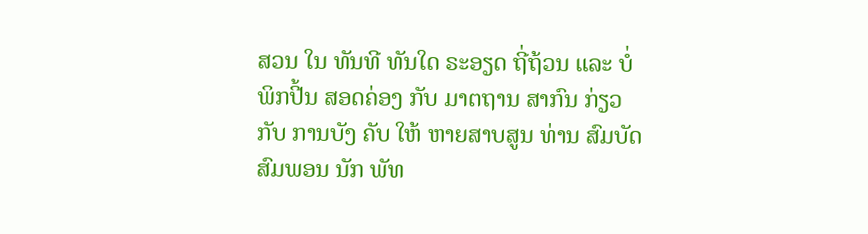ສວນ ໃນ ທັນທີ ທັນໃດ ຣະອຽດ ຖີ່ຖ້ວນ ແລະ ບໍ່ພິກປີ້ນ ສອດຄ່ອງ ກັບ ມາຕຖານ ສາກົນ ກ່ຽວກັບ ການບັງ ຄັບ ໃຫ້ ຫາຍສາບສູນ ທ່ານ ສົມບັດ ສົມພອນ ນັກ ພັທ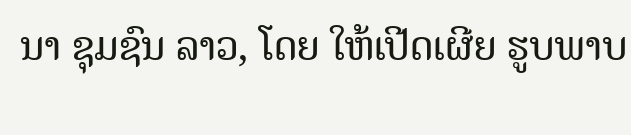ນາ ຊຸມຊົນ ລາວ, ໂດຍ ໃຫ້ເປີດເຜີຍ ຮູບພາບ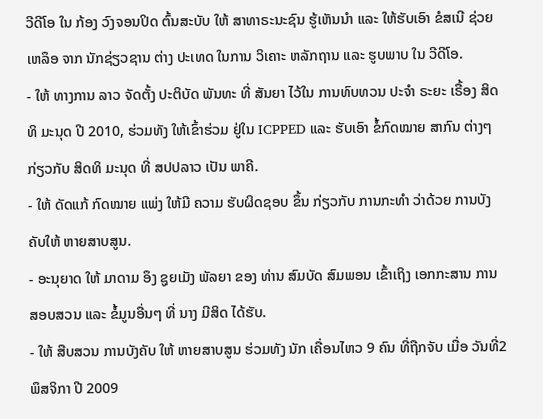ວີດີໂອ ໃນ ກ້ອງ ວົງຈອນປິດ ຕົ້ນສະບັບ ໃຫ້ ສາທາຣະນະຊົນ ຮູ້ເຫັນນຳ ແລະ ໃຫ້ຮັບເອົາ ຂໍສເນີ ຊ່ວຍເຫລຶອ ຈາກ ນັກຊ່ຽວຊານ ຕ່າງ ປະເທດ ໃນການ ວິເຄາະ ຫລັກຖານ ແລະ ຮູບພາບ ໃນ ວີດີໂອ.
- ໃຫ້ ທາງການ ລາວ ຈັດຕັ້ງ ປະຕິບັດ ພັນທະ ທີ່ ສັນຍາ ໄວ້ໃນ ການທົບທວນ ປະຈຳ ຣະຍະ ເຣື້ອງ ສິດທິ ມະນຸດ ປີ 2010, ຮ່ວມທັງ ໃຫ້ເຂົ້າຮ່ວມ ຢູ່ໃນ ICPPED ແລະ ຮັບເອົາ ຂໍ້ກົດໝາຍ ສາກົນ ຕ່າງໆ ກ່ຽວກັບ ສິດທິ ມະນຸດ ທີ່ ສປປລາວ ເປັນ ພາຄີ.
- ໃຫ້ ດັດແກ້ ກົດໝາຍ ແພ່ງ ໃຫ້ມີ ຄວາມ ຮັບຜິດຊອບ ຂຶ້ນ ກ່ຽວກັບ ການກະທຳ ວ່າດ້ວຍ ການບັງຄັບໃຫ້ ຫາຍສາບສູນ.
- ອະນຸຍາດ ໃຫ້ ມາດາມ ອຶງ ຊູຍເມັງ ພັລຍາ ຂອງ ທ່ານ ສົມບັດ ສົມພອນ ເຂົ້າເຖິງ ເອກກະສານ ການ ສອບສວນ ແລະ ຂໍ້ມູນອື່ນໆ ທີ່ ນາງ ມີສິດ ໄດ້ຮັບ.
- ໃຫ້ ສືບສວນ ການບັງຄັບ ໃຫ້ ຫາຍສາບສູນ ຮ່ວມທັງ ນັກ ເຄື່ອນໄຫວ 9 ຄົນ ທີ່ຖືກຈັບ ເມື່ອ ວັນທີ່2 ພຶສຈິກາ ປີ 2009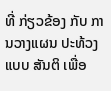ທີ່ ກ່ຽວຂ້ອງ ກັບ ການວາງແຜນ ປະທ້ວງ ແບບ ສັນຕິ ເພື່ອ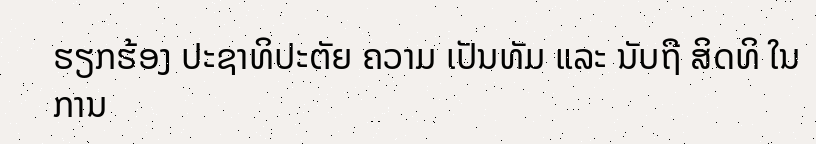ຮຽກຮ້ອງ ປະຊາທິປະຕັຍ ຄວາມ ເປັນທັມ ແລະ ນັບຖື ສິດທິ ໃນການ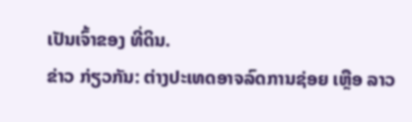ເປັນເຈົ້າຂອງ ທີ່ດິນ.
ຂ່າວ ກ່ຽວກັນ: ຕ່າງປະເທດອາຈລົດການຊ່ອຍ ເຫຼືອ ລາວ